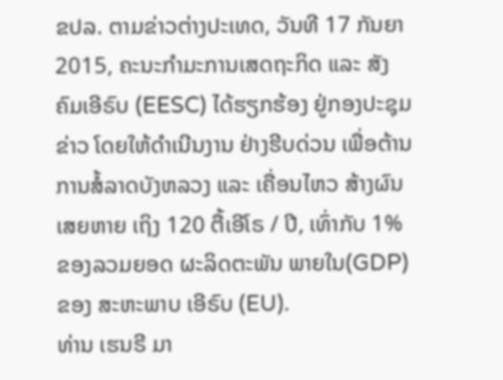ຂປລ. ຕາມຂ່າວຕ່າງປະເທດ, ວັນທີ 17 ກັນຍາ 2015, ຄະນະກຳມະການເສດຖະກິດ ແລະ ສັງຄົມເອີຣົບ (EESC) ໄດ້ຮຽກຮ້ອງ ຢູ່ກອງປະຊຸມຂ່າວ ໂດຍໃຫ້ດຳເນີນງານ ຢ່າງຮີບດ່ວນ ເພື່ອຕ້ານການສໍ້ລາດບັງຫລວງ ແລະ ເຄື່ອນໄຫວ ສ້າງຜົນ ເສຍຫາຍ ເຖິງ 120 ຕື້ເອີໂຣ / ປີ, ເທົ່າກັບ 1% ຂອງລວມຍອດ ຜະລິດຕະພັນ ພາຍໃນ(GDP) ຂອງ ສະຫະພາບ ເອີຣົບ (EU).
ທ່ານ ເຮນຣີ ມາ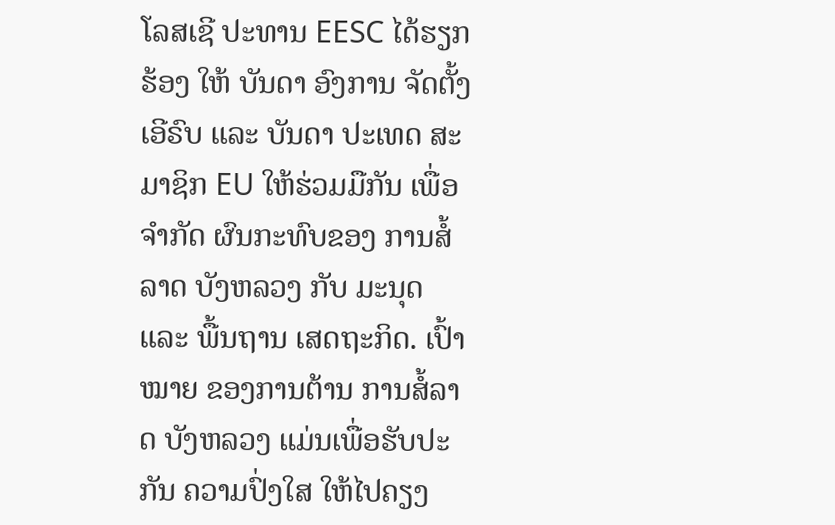ໂລສເຊີ ປະທານ EESC ໄດ້ຮຽກຮ້ອງ ໃຫ້ ບັນດາ ອົງການ ຈັດຕັ້ງເອີຣົບ ແລະ ບັນດາ ປະເທດ ສະມາຊິກ EU ໃຫ້ຮ່ວມມືກັນ ເພື່ອຈຳກັດ ຜົນກະທົບຂອງ ການສໍ້ລາດ ບັງຫລວງ ກັບ ມະນຸດ ແລະ ພື້ນຖານ ເສດຖະກິດ. ເປົ້າໝາຍ ຂອງການຕ້ານ ການສໍ້ລາດ ບັງຫລວງ ແມ່ນເພື່ອຮັບປະກັນ ຄວາມປົ່ງໃສ ໃຫ້ໄປຄຽງ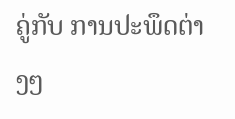ຄູ່ກັບ ການປະພຶດຕ່າງໆ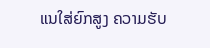ແນໃສ່ຍົກສູງ ຄວາມຮັບ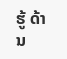ຮູ້ ດ້ານ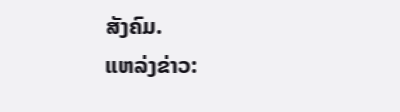ສັງຄົມ.
ແຫລ່ງຂ່າວ: